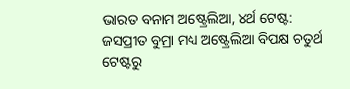ଭାରତ ବନାମ ଅଷ୍ଟ୍ରେଲିଆ, ୪ର୍ଥ ଟେଷ୍ଟ: ଜସପ୍ରୀତ ବୁମ୍ରା ମଧ୍ୟ ଅଷ୍ଟ୍ରେଲିଆ ବିପକ୍ଷ ଚତୁର୍ଥ ଟେଷ୍ଟରୁ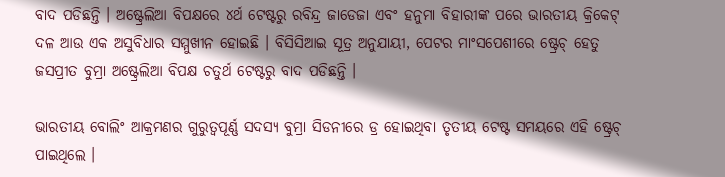ବାଦ ପଡିଛନ୍ତି । ଅଷ୍ଟ୍ରେଲିଆ ବିପକ୍ଷରେ ୪ର୍ଥ ଟେଷ୍ଟରୁ ରବିନ୍ଦ୍ର ଜାଡେଜା ଏବଂ ହନୁମା ବିହାରୀଙ୍କ ପରେ ଭାରତୀୟ କ୍ରିକେଟ୍ ଦଳ ଆଉ ଏକ ଅସୁବିଧାର ସମ୍ମୁଖୀନ ହୋଇଛି । ବିସିସିଆଇ ସୂତ୍ର ଅନୁଯାୟୀ, ପେଟର ମାଂସପେଶୀରେ ଷ୍ଟ୍ରେଚ୍ ହେତୁ ଜସପ୍ରୀତ ବୁମ୍ରା ଅଷ୍ଟ୍ରେଲିଆ ବିପକ୍ଷ ଚତୁର୍ଥ ଟେଷ୍ଟରୁ ବାଦ ପଡିଛନ୍ତି ।

ଭାରତୀୟ ବୋଲିଂ ଆକ୍ରମଣର ଗୁରୁତ୍ୱପୂର୍ଣ୍ଣ ସଦସ୍ୟ ବୁମ୍ରା ସିଡନୀରେ ଡ୍ର ହୋଇଥିବା ତୃତୀୟ ଟେଷ୍ଟ ସମୟରେ ଏହି ଷ୍ଟ୍ରେଚ୍ ପାଇଥିଲେ ।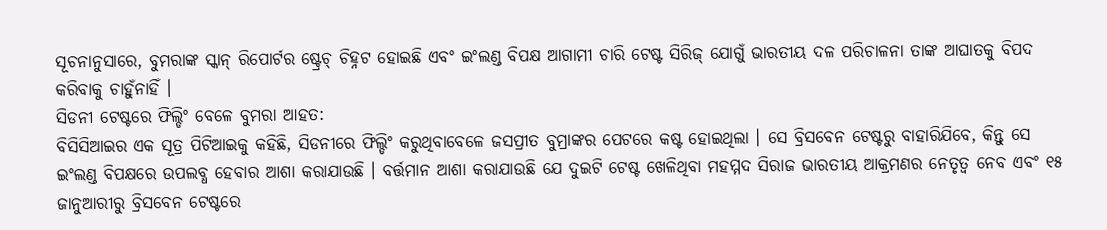ସୂଚନାନୁସାରେ, ବୁମରାଙ୍କ ସ୍କାନ୍ ରିପୋର୍ଟର ଷ୍ଟ୍ରେଚ୍ ଚିହ୍ନଟ ହୋଇଛି ଏବଂ ଇଂଲଣ୍ଡ ବିପକ୍ଷ ଆଗାମୀ ଚାରି ଟେଷ୍ଟ ସିରିଜ୍ ଯୋଗୁଁ ଭାରତୀୟ ଦଳ ପରିଚାଳନା ତାଙ୍କ ଆଘାତକୁ ବିପଦ କରିବାକୁ ଚାହୁଁନାହିଁ ।
ସିଡନୀ ଟେଷ୍ଟରେ ଫିଲ୍ଡିଂ ବେଳେ ବୁମରା ଆହତ:
ବିସିସିଆଇର ଏକ ସୂତ୍ର ପିଟିଆଇକୁ କହିଛି, ସିଡନୀରେ ଫିଲ୍ଡିଂ କରୁଥିବାବେଳେ ଜସପ୍ରୀତ ବୁମ୍ରାଙ୍କର ପେଟରେ କଷ୍ଟ ହୋଇଥିଲା । ସେ ବ୍ରିସବେନ ଟେଷ୍ଟରୁ ବାହାରିଯିବେ, କିନ୍ତୁ ସେ ଇଂଲଣ୍ଡ ବିପକ୍ଷରେ ଉପଲବ୍ଧ ହେବାର ଆଶା କରାଯାଉଛି । ବର୍ତ୍ତମାନ ଆଶା କରାଯାଉଛି ଯେ ଦୁଇଟି ଟେଷ୍ଟ ଖେଳିଥିବା ମହମ୍ମଦ ସିରାଜ ଭାରତୀୟ ଆକ୍ରମଣର ନେତୃତ୍ୱ ନେବ ଏବଂ ୧୫ ଜାନୁଆରୀରୁ ବ୍ରିସବେନ ଟେଷ୍ଟରେ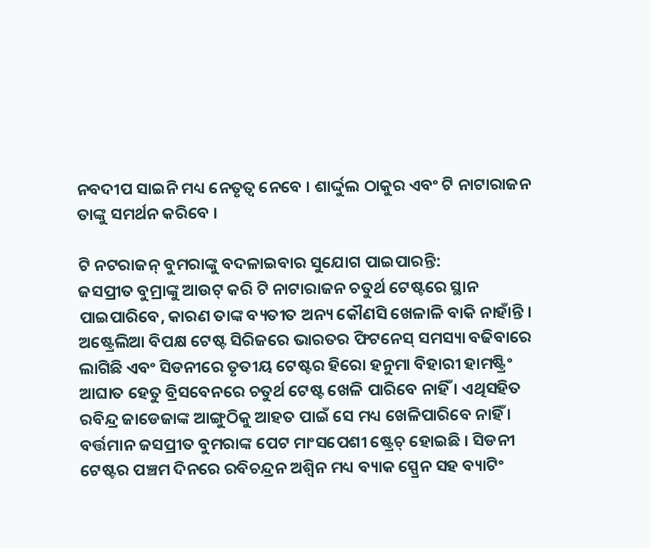ନବଦୀପ ସାଇନି ମଧ୍ୟ ନେତୃତ୍ୱ ନେବେ । ଶାର୍ଦ୍ଦୁଲ ଠାକୁର ଏବଂ ଟି ନାଟାରାଜନ ତାଙ୍କୁ ସମର୍ଥନ କରିବେ ।

ଟି ନଟରାଜନ୍ ବୁମରାଙ୍କୁ ବଦଳାଇବାର ସୁଯୋଗ ପାଇପାରନ୍ତି:
ଜସପ୍ରୀତ ବୁମ୍ରାଙ୍କୁ ଆଉଟ୍ କରି ଟି ନାଟାରାଜନ ଚତୁର୍ଥ ଟେଷ୍ଟରେ ସ୍ଥାନ ପାଇପାରିବେ, କାରଣ ତାଙ୍କ ବ୍ୟତୀତ ଅନ୍ୟ କୌଣସି ଖେଳାଳି ବାକି ନାହାଁନ୍ତି । ଅଷ୍ଟ୍ରେଲିଆ ବିପକ୍ଷ ଟେଷ୍ଟ ସିରିଜରେ ଭାରତର ଫିଟନେସ୍ ସମସ୍ୟା ବଢିବାରେ ଲାଗିଛି ଏବଂ ସିଡନୀରେ ତୃତୀୟ ଟେଷ୍ଟର ହିରୋ ହନୁମା ବିହାରୀ ହାମଷ୍ଟ୍ରିଂ ଆଘାତ ହେତୁ ବ୍ରିସବେନରେ ଚତୁର୍ଥ ଟେଷ୍ଟ ଖେଳି ପାରିବେ ନାହିଁ । ଏଥିସହିତ ରବିନ୍ଦ୍ର ଜାଡେଜାଙ୍କ ଆଙ୍ଗୁଠିକୁ ଆହତ ପାଇଁ ସେ ମଧ୍ୟ ଖେଳିପାରିବେ ନାହିଁ । ବର୍ତ୍ତମାନ ଜସପ୍ରୀତ ବୁମରାଙ୍କ ପେଟ ମାଂସପେଶୀ ଷ୍ଟ୍ରେଚ୍ ହୋଇଛି । ସିଡନୀ ଟେଷ୍ଟର ପଞ୍ଚମ ଦିନରେ ରବିଚନ୍ଦ୍ରନ ଅଶ୍ୱିନ ମଧ୍ୟ ବ୍ୟାକ ସ୍ପ୍ରେନ ସହ ବ୍ୟାଟିଂ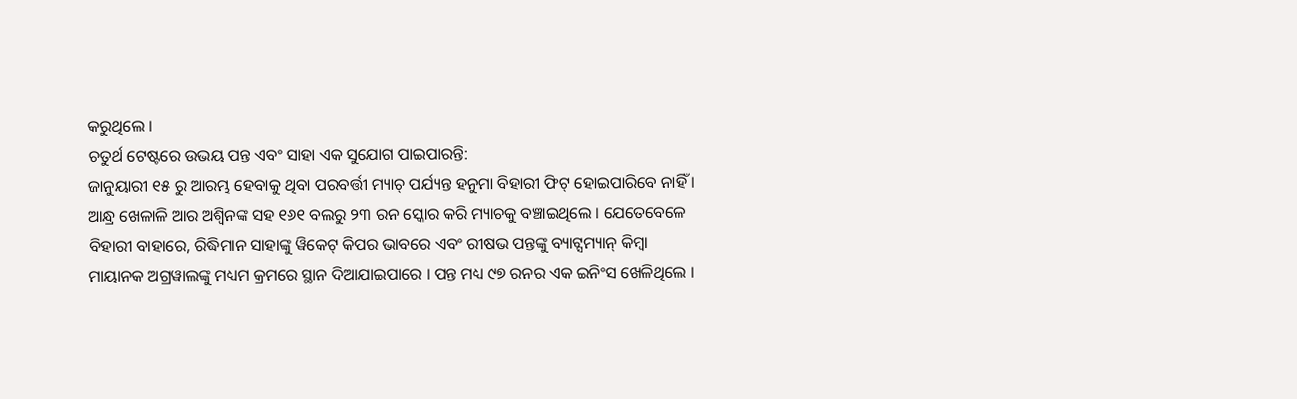କରୁଥିଲେ ।
ଚତୁର୍ଥ ଟେଷ୍ଟରେ ଉଭୟ ପନ୍ତ ଏବଂ ସାହା ଏକ ସୁଯୋଗ ପାଇପାରନ୍ତି:
ଜାନୁୟାରୀ ୧୫ ରୁ ଆରମ୍ଭ ହେବାକୁ ଥିବା ପରବର୍ତ୍ତୀ ମ୍ୟାଚ୍ ପର୍ଯ୍ୟନ୍ତ ହନୁମା ବିହାରୀ ଫିଟ୍ ହୋଇପାରିବେ ନାହିଁ । ଆନ୍ଧ୍ର ଖେଳାଳି ଆର ଅଶ୍ୱିନଙ୍କ ସହ ୧୬୧ ବଲରୁ ୨୩ ରନ ସ୍କୋର କରି ମ୍ୟାଚକୁ ବଞ୍ଚାଇଥିଲେ । ଯେତେବେଳେ ବିହାରୀ ବାହାରେ, ରିଦ୍ଧିମାନ ସାହାଙ୍କୁ ୱିକେଟ୍ କିପର ଭାବରେ ଏବଂ ରୀଷଭ ପନ୍ତଙ୍କୁ ବ୍ୟାଟ୍ସମ୍ୟାନ୍ କିମ୍ବା ମାୟାନକ ଅଗ୍ରୱାଲଙ୍କୁ ମଧ୍ୟମ କ୍ରମରେ ସ୍ଥାନ ଦିଆଯାଇପାରେ । ପନ୍ତ ମଧ୍ୟ ୯୭ ରନର ଏକ ଇନିଂସ ଖେଳିଥିଲେ ।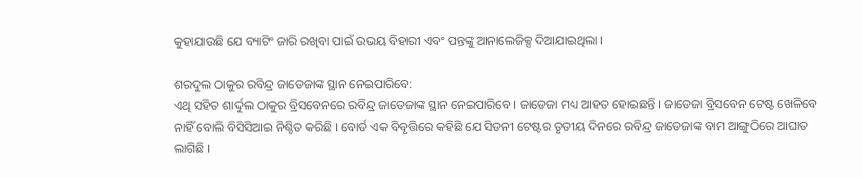କୁହାଯାଉଛି ଯେ ବ୍ୟାଟିଂ ଜାରି ରଖିବା ପାଇଁ ଉଭୟ ବିହାରୀ ଏବଂ ପନ୍ତଙ୍କୁ ଆନାଲେଜିକ୍ସ ଦିଆଯାଇଥିଲା ।

ଶରଦୁଲ ଠାକୁର ରବିନ୍ଦ୍ର ଜାଡେଜାଙ୍କ ସ୍ଥାନ ନେଇପାରିବେ:
ଏଥି ସହିତ ଶାର୍ଦ୍ଦୁଲ ଠାକୁର ବ୍ରିସବେନରେ ରବିନ୍ଦ୍ର ଜାଡେଜାଙ୍କ ସ୍ଥାନ ନେଇପାରିବେ । ଜାଡେଜା ମଧ୍ୟ ଆହତ ହୋଇଛନ୍ତି । ଜାଡେଜା ବ୍ରିସବେନ ଟେଷ୍ଟ ଖେଳିବେ ନାହିଁ ବୋଲି ବିସିସିଆଇ ନିଶ୍ଚିତ କରିଛି । ବୋର୍ଡ ଏକ ବିବୃତ୍ତିରେ କହିଛି ଯେ ସିଡନୀ ଟେଷ୍ଟର ତୃତୀୟ ଦିନରେ ରବିନ୍ଦ୍ର ଜାଡେଜାଙ୍କ ବାମ ଆଙ୍ଗୁଠିରେ ଆଘାତ ଲାଗିଛି ।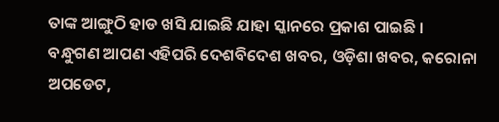ତାଙ୍କ ଆଙ୍ଗୁଠି ହାଡ ଖସି ଯାଇଛି ଯାହା ସ୍କାନରେ ପ୍ରକାଶ ପାଇଛି ।
ବନ୍ଧୁଗଣ ଆପଣ ଏହିପରି ଦେଶବିଦେଶ ଖବର, ଓଡ଼ିଶା ଖବର, କରୋନା ଅପଡେଟ,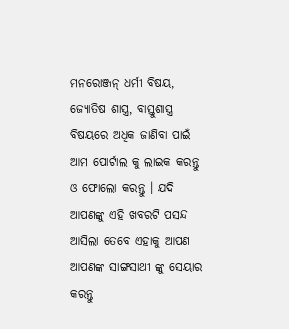ମନରୋଞ୍ଜନ୍ ଧର୍ମୀ ବିଷୟ, ଜ୍ୟୋତିଷ ଶାସ୍ତ୍ର, ବାସ୍ତୁଶାସ୍ତ୍ର ବିଷୟରେ ଅଧିକ ଜାଣିବା ପାଇଁ ଆମ ପୋର୍ଟାଲ କୁ ଲାଇକ କରନ୍ତୁ ଓ ଫୋଲୋ କରନ୍ତୁ । ଯଦି ଆପଣଙ୍କୁ ଏହି ଖବରଟି ପସନ୍ଦ ଆସିଲା ତେବେ ଏହାକୁ ଆପଣ ଆପଣଙ୍କ ସାଙ୍ଗସାଥୀ ଙ୍କୁ ସେୟାର କରନ୍ତୁ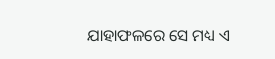ଯାହାଫଳରେ ସେ ମଧ୍ୟ ଏ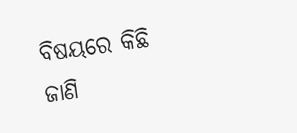ବିଷୟରେ କିଛି ଜାଣି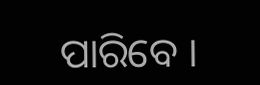ପାରିବେ ।